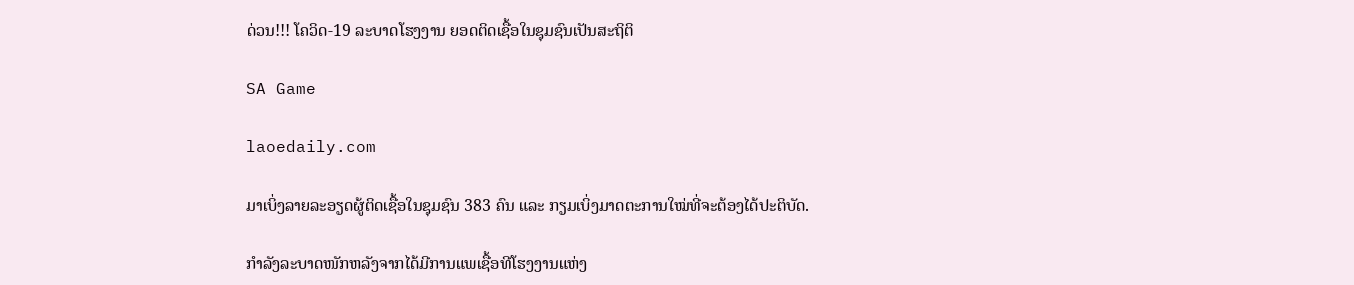ດ່ວນ!!! ໂຄວິດ-19 ລະບາດໂຮງງານ ຍອດຕິດເຊື້ອໃນຊຸມຊົນເປັນສະຖິຕິ

SA Game

laoedaily.com

ມາເບິ່ງລາຍລະອຽດຜູ້ຕິດເຊື້ອໃນຊຸມຊົນ 383 ຄົນ ແລະ ກຽມເບິ່ງມາດຕະການໃໝ່ທີ່ຈະຕ້ອງໄດ້ປະຕິບັດ.

ກຳລັງລະບາດໜັກຫລັງຈາກໄດ້ມີການແພເຊື້ອທີໂຮງງານແຫ່ງ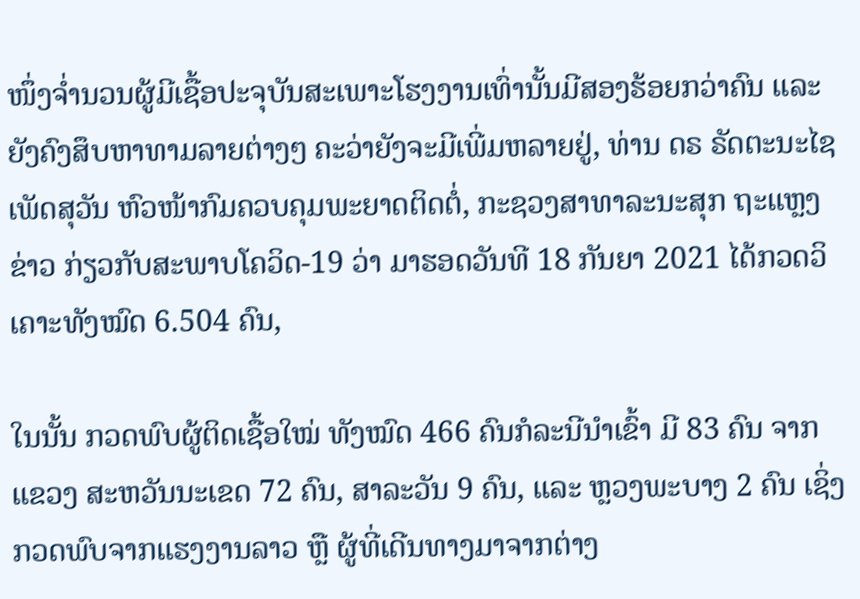ໜຶ່ງຈ່ຳນວນຜູ້ມີເຊື້ອປະຈຸບັນສະເພາະໂຮງງານເທົ່ານັ້ນມີສອງຮ້ອຍກວ່າຄົນ ແລະ ຍັງຄົງສຶບຫາທາມລາຍຕ່າງໆ ຄະວ່າຍັງຈະມີເພີ່ມຫລາຍຢູ່, ທ່ານ ດຣ ຣັດຕະນະໄຊ ເພັດສຸວັນ ຫົວໜ້າກົມຄວບຄຸມພະຍາດຕິດຕໍ່, ກະຊວງສາທາລະນະສຸກ ຖະແຫຼງຂ່າວ ກ່ຽວກັບສະພາບໂຄວິດ-19 ວ່າ ມາຮອດວັນທີ 18 ກັນຍາ 2021 ໄດ້ກວດວິເຄາະທັງໝົດ 6.504 ຄົນ,

ໃນນັ້ນ ກວດພົບຜູ້ຕິດເຊື້ອໃໝ່ ທັງໝົດ 466 ຄົນກໍລະນີນໍາເຂົ້າ ມີ 83 ຄົນ ຈາກ ແຂວງ ສະຫວັນນະເຂດ 72 ຄົນ, ສາລະວັນ 9 ຄົນ, ແລະ ຫຼວງພະບາງ 2 ຄົນ ເຊິ່ງກວດພົບຈາກແຮງງານລາວ ຫຼື ຜູ້ທີ່ເດີນທາງມາຈາກຕ່າງ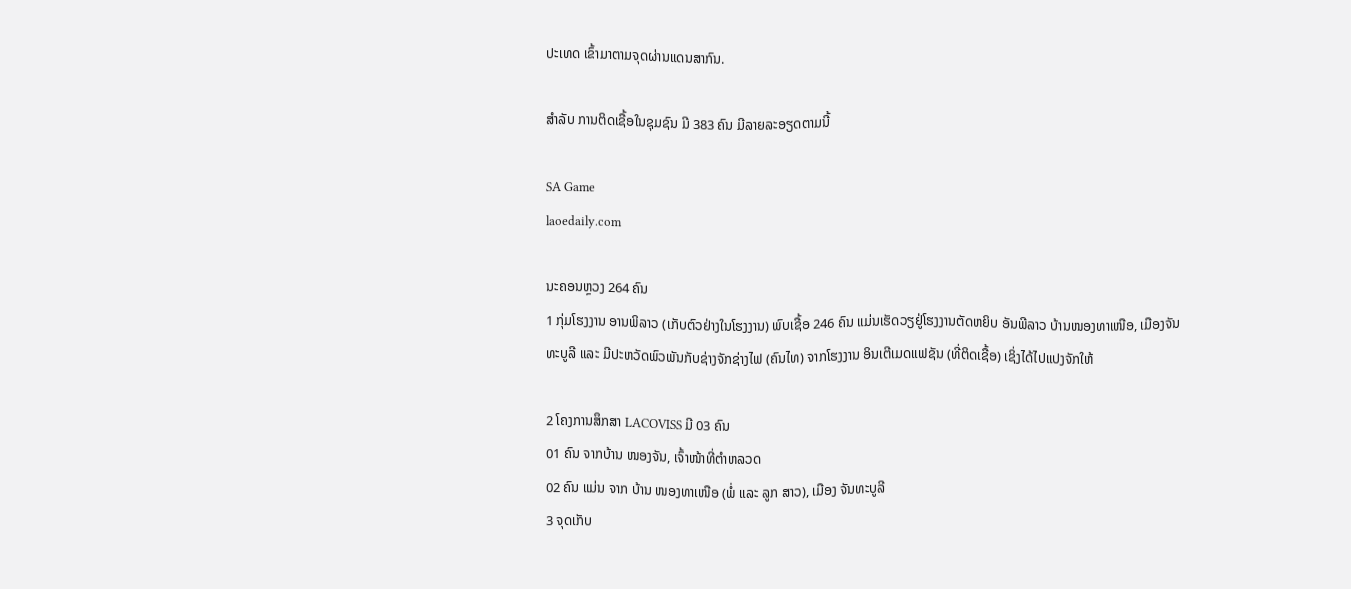ປະເທດ ເຂົ້າມາຕາມຈຸດຜ່ານແດນສາກົນ.

ສຳລັບ ການຕິດເຊື້ອໃນຊຸມຊົນ ມີ 383 ຄົນ ມີລາຍລະອຽດຕາມນີ້

SA Game
laoedaily.com

ນະຄອນຫຼວງ 264 ຄົນ
1 ກຸ່ມໂຮງງານ ອານພິລາວ (ເກັບຕົວຢ່າງໃນໂຮງງານ) ພົບເຊື້ອ 246 ຄົນ ແມ່ນເຮັດວຽຢູ່ໂຮງງານຕັດຫຍິບ ອັນພີລາວ ບ້ານໜອງທາເໜືອ, ເມືອງຈັນທະບູລີ ແລະ ມີປະຫວັດພົວພັນກັບຊ່າງຈັກຊ່າງໄຟ (ຄົນໄທ) ຈາກໂຮງງານ ອິນເຕີເມດແຟຊັນ (ທີ່ຕິດເຊື້ອ) ເຊິ່ງໄດ້ໄປແປງຈັກໃຫ້

2 ໂຄງການສຶກສາ LACOVISS ມີ 03 ຄົນ
01 ຄົນ ຈາກບ້ານ ໜອງຈັນ, ເຈົ້າໜ້າທີ່ຕຳຫລວດ
02 ຄົນ ແມ່ນ ຈາກ ບ້ານ ໜອງທາເໜືອ (ພໍ່ ແລະ ລູກ ສາວ), ເມືອງ ຈັນທະບູລີ
3 ຈຸດເກັບ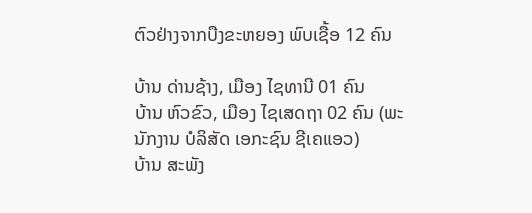ຕົວຢ່າງຈາກບືງຂະຫຍອງ ພົບເຊື້ອ 12 ຄົນ

ບ້ານ ດ່ານຊ້າງ, ເມືອງ ໄຊທານີ 01 ຄົນ
ບ້ານ ຫົວຂົວ, ເມືອງ ໄຊເສດຖາ 02 ຄົນ (ພະນັກງານ ບໍລິສັດ ເອກະຊົນ ຊີເຄແອວ)
ບ້ານ ສະພັງ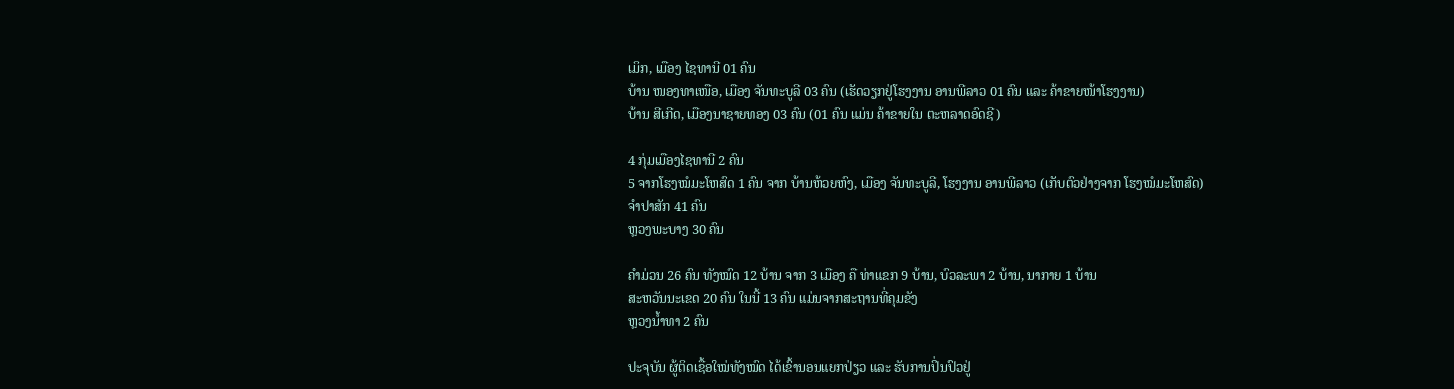ເມິກ, ເມືອງ ໄຊທານີ 01 ຄົນ
ບ້ານ ໜອງທາເໜືອ, ເມືອງ ຈັນທະບູລີ 03 ຄົນ (ເຮັດວຽກຢູ່ໂຮງງານ ອານພີລາວ 01 ຄົນ ແລະ ຄ້າຂາຍໜ້າໂຮງງານ)
ບ້ານ ສີເກີດ, ເມືອງນາຊາຍທອງ 03 ຄົນ (01 ຄົນ ແມ່ນ ຄ້າຂາຍໃນ ຕະຫລາດອົດຊີ)

4 ກຸ່ມເມືອງໄຊທານີ 2 ຄົນ
5 ຈາກໂຮງໝໍມະໂຫສົດ 1 ຄົນ ຈາກ ບ້ານຫ້ວຍຫົງ, ເມືອງ ຈັນທະບູລີ, ໂຮງງານ ອານພີລາວ (ເກັບຕົວຢ່າງຈາກ ໂຮງໝໍມະໂຫສົດ)
ຈໍາປາສັກ 41 ຄົນ
ຫຼວງພະບາງ 30 ຄົນ

ຄຳມ່ວນ 26 ຄົນ ທັງໝົດ 12 ບ້ານ ຈາກ 3 ເມືອງ ຄື ທ່າແຂກ 9 ບ້ານ, ບົວລະພາ 2 ບ້ານ, ນາກາຍ 1 ບ້ານ
ສະຫວັນນະເຂດ 20 ຄົນ ໃນນີ້ 13 ຄົນ ແມ່ນຈາກສະຖານທີ່ຄຸມຂັງ
ຫຼວງນໍ້າທາ 2 ຄົນ

ປະຈຸບັນ ຜູ້ຕິດເຊື້ອໃໝ່ທັງໝົດ ໄດ້ເຂົ້ານອນແຍກປ່ຽວ ແລະ ຮັບການປິ່ນປົວຢູ່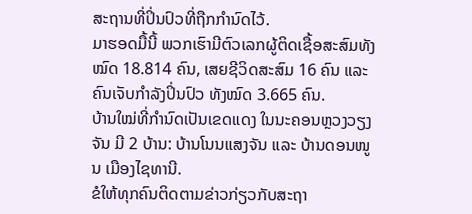ສະຖານທີ່ປິ່ນປົວທີ່ຖືກກຳນົດໄວ້.
ມາຮອດມື້ນີ້ ພວກເຮົາມີຕົວເລກຜູ້ຕິດເຊື້ອສະສົມທັງໝົດ 18.814 ຄົນ, ເສຍຊີວິດສະສົມ 16 ຄົນ ແລະ ຄົນເຈັບກໍາລັງປິ່ນປົວ ທັງໝົດ 3.665 ຄົນ.
ບ້ານໃໝ່ທີ່ກຳນົດເປັນເຂດແດງ ໃນນະຄອນຫຼວງວຽງຈັນ ມີ 2 ບ້ານ: ບ້ານໂນນແສງຈັນ ແລະ ບ້ານດອນໜູນ ເມືອງໄຊທານີ.
ຂໍໃຫ້ທຸກຄົນຕິດຕາມຂ່າວກ່ຽວກັບສະຖາ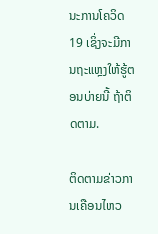ນະການໂຄວິດ19 ເຊິ່ງຈະມີການຖະແຫຼງໃຫ້ຮູ້ຕອນບ່າຍນີ້ ຖ້າຕິດຕາມ.

ຕິດຕາມຂ່າວການເຄືອນໄຫວ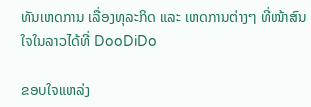ທັນເຫດການ ເລື່ອງທຸລະກິດ ແລະ ເຫດການຕ່າງໆ ທີ່ໜ້າສົນໃຈໃນລາວໄດ້ທີ່ DooDiDo

ຂອບໃຈແຫລ່ງ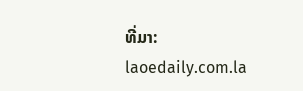ທີ່ມາ: laoedaily.com.la